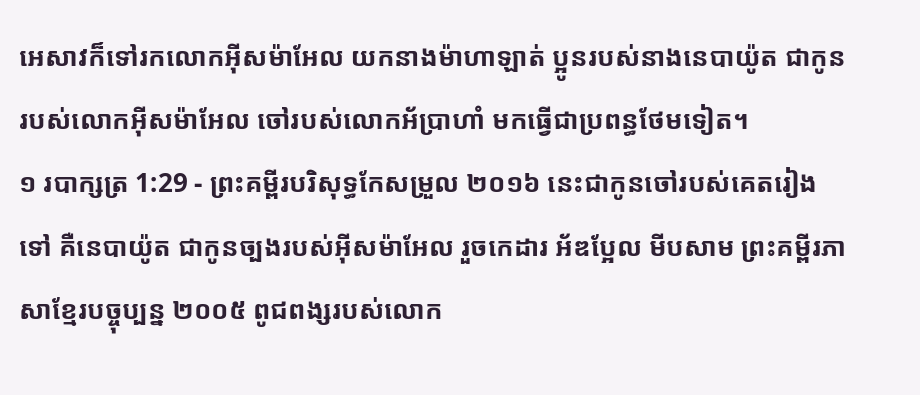អេសាវក៏ទៅរកលោកអ៊ីសម៉ាអែល យកនាងម៉ាហាឡាត់ ប្អូនរបស់នាងនេបាយ៉ូត ជាកូនរបស់លោកអ៊ីសម៉ាអែល ចៅរបស់លោកអ័ប្រាហាំ មកធ្វើជាប្រពន្ធថែមទៀត។
១ របាក្សត្រ 1:29 - ព្រះគម្ពីរបរិសុទ្ធកែសម្រួល ២០១៦ នេះជាកូនចៅរបស់គេតរៀងទៅ គឺនេបាយ៉ូត ជាកូនច្បងរបស់អ៊ីសម៉ាអែល រួចកេដារ អ័ឌប្អែល មីបសាម ព្រះគម្ពីរភាសាខ្មែរបច្ចុប្បន្ន ២០០៥ ពូជពង្សរបស់លោក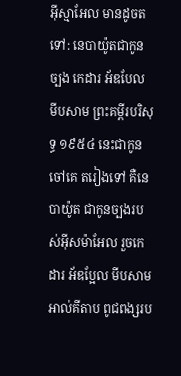អ៊ីស្មាអែល មានដូចតទៅ: នេបាយ៉ូតជាកូនច្បង កេដារ អ័ឌបែល មីបសាម ព្រះគម្ពីរបរិសុទ្ធ ១៩៥៤ នេះជាកូនចៅគេ តរៀងទៅ គឺនេបាយ៉ូត ជាកូនច្បងរបស់អ៊ីសម៉ាអែល រួចកេដារ អ័ឌប្អែល មីបសាម អាល់គីតាប ពូជពង្សរប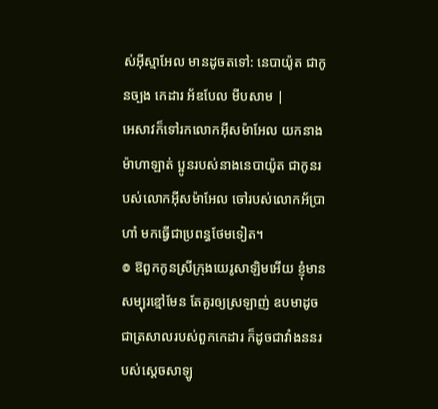ស់អ៊ីស្មាអែល មានដូចតទៅ: នេបាយ៉ូត ជាកូនច្បង កេដារ អ័ឌបែល មីបសាម |
អេសាវក៏ទៅរកលោកអ៊ីសម៉ាអែល យកនាងម៉ាហាឡាត់ ប្អូនរបស់នាងនេបាយ៉ូត ជាកូនរបស់លោកអ៊ីសម៉ាអែល ចៅរបស់លោកអ័ប្រាហាំ មកធ្វើជាប្រពន្ធថែមទៀត។
៙ ឱពួកកូនស្រីក្រុងយេរូសាឡិមអើយ ខ្ញុំមានសម្បុរខ្មៅមែន តែគួរឲ្យស្រឡាញ់ ឧបមាដូចជាត្រសាលរបស់ពួកកេដារ ក៏ដូចជាវាំងននរបស់ស្តេចសាឡូ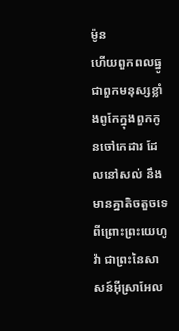ម៉ូន
ហើយពួកពលធ្នូ ជាពួកមនុស្សខ្លាំងពូកែក្នុងពួកកូនចៅកេដារ ដែលនៅសល់ នឹងមានគ្នាតិចតួចទេ ពីព្រោះព្រះយេហូវ៉ា ជាព្រះនៃសាសន៍អ៊ីស្រាអែល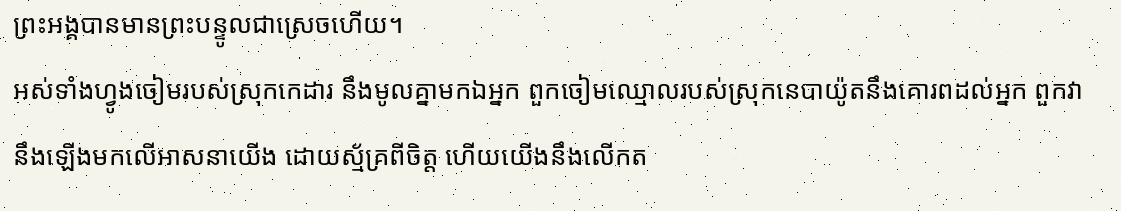ព្រះអង្គបានមានព្រះបន្ទូលជាស្រេចហើយ។
អស់ទាំងហ្វូងចៀមរបស់ស្រុកកេដារ នឹងមូលគ្នាមកឯអ្នក ពួកចៀមឈ្មោលរបស់ស្រុកនេបាយ៉ូតនឹងគោរពដល់អ្នក ពួកវានឹងឡើងមកលើអាសនាយើង ដោយស្ម័គ្រពីចិត្ត ហើយយើងនឹងលើកត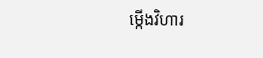ម្កើងវិហារ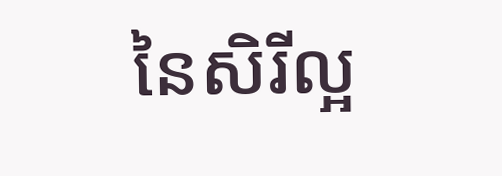នៃសិរីល្អ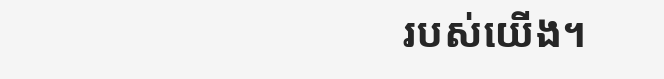របស់យើង។